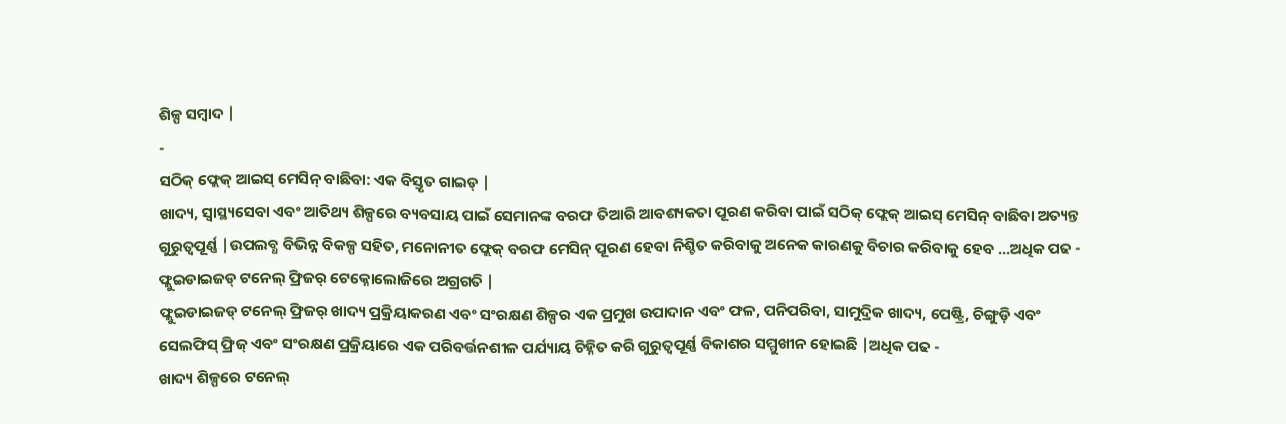ଶିଳ୍ପ ସମ୍ବାଦ |
-
ସଠିକ୍ ଫ୍ଲେକ୍ ଆଇସ୍ ମେସିନ୍ ବାଛିବା: ଏକ ବିସ୍ତୃତ ଗାଇଡ୍ |
ଖାଦ୍ୟ, ସ୍ୱାସ୍ଥ୍ୟସେବା ଏବଂ ଆତିଥ୍ୟ ଶିଳ୍ପରେ ବ୍ୟବସାୟ ପାଇଁ ସେମାନଙ୍କ ବରଫ ତିଆରି ଆବଶ୍ୟକତା ପୂରଣ କରିବା ପାଇଁ ସଠିକ୍ ଫ୍ଲେକ୍ ଆଇସ୍ ମେସିନ୍ ବାଛିବା ଅତ୍ୟନ୍ତ ଗୁରୁତ୍ୱପୂର୍ଣ୍ଣ |ଉପଲବ୍ଧ ବିଭିନ୍ନ ବିକଳ୍ପ ସହିତ, ମନୋନୀତ ଫ୍ଲେକ୍ ବରଫ ମେସିନ୍ ପୂରଣ ହେବା ନିଶ୍ଚିତ କରିବାକୁ ଅନେକ କାରଣକୁ ବିଚାର କରିବାକୁ ହେବ ...ଅଧିକ ପଢ -
ଫ୍ଲୁଇଡାଇଜଡ୍ ଟନେଲ୍ ଫ୍ରିଜର୍ ଟେକ୍ନୋଲୋଜିରେ ଅଗ୍ରଗତି |
ଫ୍ଲୁଇଡାଇଜଡ୍ ଟନେଲ୍ ଫ୍ରିଜର୍ ଖାଦ୍ୟ ପ୍ରକ୍ରିୟାକରଣ ଏବଂ ସଂରକ୍ଷଣ ଶିଳ୍ପର ଏକ ପ୍ରମୁଖ ଉପାଦାନ ଏବଂ ଫଳ, ପନିପରିବା, ସାମୁଦ୍ରିକ ଖାଦ୍ୟ, ପେଷ୍ଟ୍ରି, ଚିଙ୍ଗୁଡ଼ି ଏବଂ ସେଲଫିସ୍ ଫ୍ରିଜ୍ ଏବଂ ସଂରକ୍ଷଣ ପ୍ରକ୍ରିୟାରେ ଏକ ପରିବର୍ତ୍ତନଶୀଳ ପର୍ଯ୍ୟାୟ ଚିହ୍ନିତ କରି ଗୁରୁତ୍ୱପୂର୍ଣ୍ଣ ବିକାଶର ସମ୍ମୁଖୀନ ହୋଇଛି |ଅଧିକ ପଢ -
ଖାଦ୍ୟ ଶିଳ୍ପରେ ଟନେଲ୍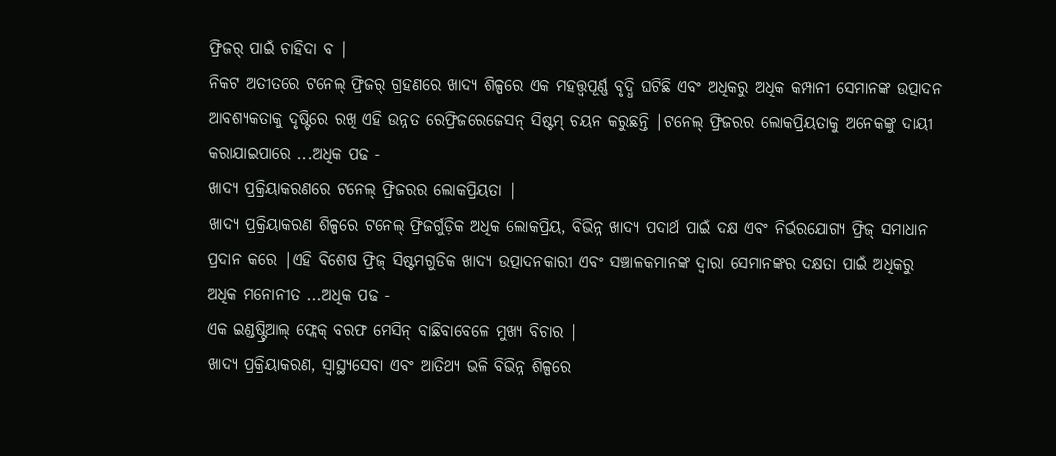ଫ୍ରିଜର୍ ପାଇଁ ଚାହିଦା ବ |
ନିକଟ ଅତୀତରେ ଟନେଲ୍ ଫ୍ରିଜର୍ ଗ୍ରହଣରେ ଖାଦ୍ୟ ଶିଳ୍ପରେ ଏକ ମହତ୍ତ୍ୱପୂର୍ଣ୍ଣ ବୃଦ୍ଧି ଘଟିଛି ଏବଂ ଅଧିକରୁ ଅଧିକ କମ୍ପାନୀ ସେମାନଙ୍କ ଉତ୍ପାଦନ ଆବଶ୍ୟକତାକୁ ଦୃଷ୍ଟିରେ ରଖି ଏହି ଉନ୍ନତ ରେଫ୍ରିଜରେଜେସନ୍ ସିଷ୍ଟମ୍ ଚୟନ କରୁଛନ୍ତି |ଟନେଲ୍ ଫ୍ରିଜରର ଲୋକପ୍ରିୟତାକୁ ଅନେକଙ୍କୁ ଦାୟୀ କରାଯାଇପାରେ ...ଅଧିକ ପଢ -
ଖାଦ୍ୟ ପ୍ରକ୍ରିୟାକରଣରେ ଟନେଲ୍ ଫ୍ରିଜରର ଲୋକପ୍ରିୟତା |
ଖାଦ୍ୟ ପ୍ରକ୍ରିୟାକରଣ ଶିଳ୍ପରେ ଟନେଲ୍ ଫ୍ରିଜର୍ଗୁଡ଼ିକ ଅଧିକ ଲୋକପ୍ରିୟ, ବିଭିନ୍ନ ଖାଦ୍ୟ ପଦାର୍ଥ ପାଇଁ ଦକ୍ଷ ଏବଂ ନିର୍ଭରଯୋଗ୍ୟ ଫ୍ରିଜ୍ ସମାଧାନ ପ୍ରଦାନ କରେ |ଏହି ବିଶେଷ ଫ୍ରିଜ୍ ସିଷ୍ଟମଗୁଡିକ ଖାଦ୍ୟ ଉତ୍ପାଦନକାରୀ ଏବଂ ସଞ୍ଚାଳକମାନଙ୍କ ଦ୍ୱାରା ସେମାନଙ୍କର ଦକ୍ଷତା ପାଇଁ ଅଧିକରୁ ଅଧିକ ମନୋନୀତ ...ଅଧିକ ପଢ -
ଏକ ଇଣ୍ଡଷ୍ଟ୍ରିଆଲ୍ ଫ୍ଲେକ୍ ବରଫ ମେସିନ୍ ବାଛିବାବେଳେ ମୁଖ୍ୟ ବିଚାର |
ଖାଦ୍ୟ ପ୍ରକ୍ରିୟାକରଣ, ସ୍ୱାସ୍ଥ୍ୟସେବା ଏବଂ ଆତିଥ୍ୟ ଭଳି ବିଭିନ୍ନ ଶିଳ୍ପରେ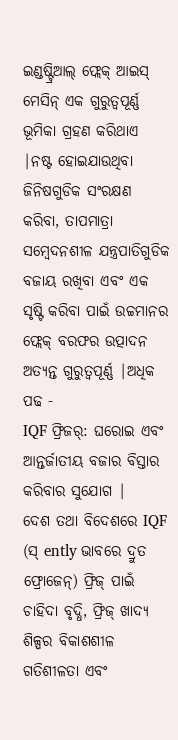ଇଣ୍ଡଷ୍ଟ୍ରିଆଲ୍ ଫ୍ଲେକ୍ ଆଇସ୍ ମେସିନ୍ ଏକ ଗୁରୁତ୍ୱପୂର୍ଣ୍ଣ ଭୂମିକା ଗ୍ରହଣ କରିଥାଏ |ନଷ୍ଟ ହୋଇଯାଉଥିବା ଜିନିଷଗୁଡିକ ସଂରକ୍ଷଣ କରିବା, ତାପମାତ୍ରା ସମ୍ବେଦନଶୀଳ ଯନ୍ତ୍ରପାତିଗୁଡିକ ବଜାୟ ରଖିବା ଏବଂ ଏକ ସୃଷ୍ଟି କରିବା ପାଇଁ ଉଚ୍ଚମାନର ଫ୍ଲେକ୍ ବରଫର ଉତ୍ପାଦନ ଅତ୍ୟନ୍ତ ଗୁରୁତ୍ୱପୂର୍ଣ୍ଣ |ଅଧିକ ପଢ -
IQF ଫ୍ରିଜର୍: ଘରୋଇ ଏବଂ ଆନ୍ତର୍ଜାତୀୟ ବଜାର ବିସ୍ତାର କରିବାର ସୁଯୋଗ |
ଦେଶ ତଥା ବିଦେଶରେ IQF (ସ୍ ently ଭାବରେ ଦ୍ରୁତ ଫ୍ରୋଜେନ୍) ଫ୍ରିଜ୍ ପାଇଁ ଚାହିଦା ବୃଦ୍ଧି, ଫ୍ରିଜ୍ ଖାଦ୍ୟ ଶିଳ୍ପର ବିକାଶଶୀଳ ଗତିଶୀଳତା ଏବଂ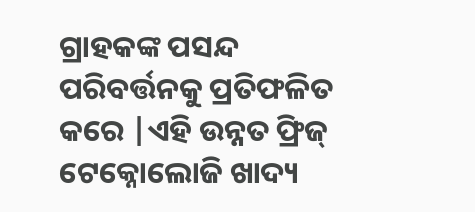ଗ୍ରାହକଙ୍କ ପସନ୍ଦ ପରିବର୍ତ୍ତନକୁ ପ୍ରତିଫଳିତ କରେ |ଏହି ଉନ୍ନତ ଫ୍ରିଜ୍ ଟେକ୍ନୋଲୋଜି ଖାଦ୍ୟ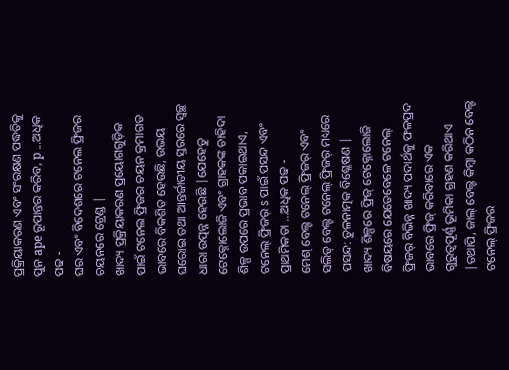ପ୍ରକ୍ରିୟାକରଣ ଏବଂ ସଂରକ୍ଷଣ ପଦ୍ଧତିକୁ ପୁନ ape ରୂପାନ୍ତର କରିବ, p ...ଅଧିକ ପଢ -
ଘର ଏବଂ ବିଦେଶରେ ଟନେଲ ଫ୍ରିଜର ଚୟନରେ ଟ୍ରେଣ୍ଡ |
ଖାଦ୍ୟ ପ୍ରକ୍ରିୟାକରଣ ପ୍ରୟୋଗଗୁଡ଼ିକ ପାଇଁ ଟନେଲ ଫ୍ରିଜର ଚୟନ କ୍ରମାଗତ ଭାବରେ ବିକଶିତ ହେଉଛି, ଉଭୟ ଘରୋଇ ତଥା ଆନ୍ତର୍ଜାତୀୟ ସ୍ତରରେ ସ୍ୱଚ୍ଛ ଧାରା ଉତ୍ପନ୍ନ ହେଉଛି |ଯେହେତୁ ଟେକ୍ନୋଲୋଜି ଏବଂ ଗ୍ରାହକଙ୍କ ଚାହିଦା ଶିଳ୍ପ ଉପରେ ପ୍ରଭାବ ପକାଇଥାଏ, ଟନେଲ୍ ଫ୍ରିଜର୍ s ପାଇଁ ପସନ୍ଦ ଏବଂ ପ୍ରାଥମିକତା ...ଅଧିକ ପଢ -
ମେଶ୍ ବେଲ୍ଟ ଟନେଲ୍ ଫ୍ରିଜର୍ ଏବଂ ସଲିଡ୍ ବେଲ୍ଟ ଟନେଲ୍ ଫ୍ରିଜର୍ ମଧ୍ୟରେ ପସନ୍ଦ: ତୁଳନାତ୍ମକ ବିଶ୍ଳେଷଣ |
ଖାଦ୍ୟ ଶିଳ୍ପରେ ଫ୍ରିଜ୍ ଟେକ୍ନୋଲୋଜି ବିଷୟରେ ଯେତେବେଳେ ଟନେଲ୍ ଫ୍ରିଜର୍ ବିଭିନ୍ନ ଖାଦ୍ୟ ପଦାର୍ଥକୁ ଫଳପ୍ରଦ ଭାବରେ ଫ୍ରିଜ୍ କରିବାରେ ଏକ ଗୁରୁତ୍ୱପୂର୍ଣ୍ଣ ଭୂମିକା ଗ୍ରହଣ କରିଥାଏ |ତଥାପି, ଜାଲ୍ ବେଲ୍ଟ କିମ୍ବା କଠିନ ବେଲ୍ଟ ଟନେଲ୍ ଫ୍ରିଜର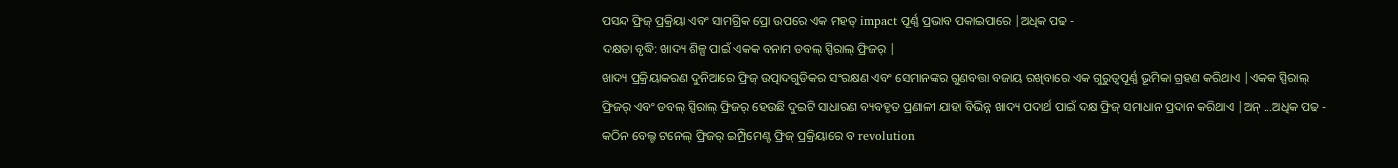ପସନ୍ଦ ଫ୍ରିଜ୍ ପ୍ରକ୍ରିୟା ଏବଂ ସାମଗ୍ରିକ ପ୍ରୋ ଉପରେ ଏକ ମହତ୍ impact ପୂର୍ଣ୍ଣ ପ୍ରଭାବ ପକାଇପାରେ |ଅଧିକ ପଢ -
ଦକ୍ଷତା ବୃଦ୍ଧି: ଖାଦ୍ୟ ଶିଳ୍ପ ପାଇଁ ଏକକ ବନାମ ଡବଲ୍ ସ୍ପିରାଲ୍ ଫ୍ରିଜର୍ |
ଖାଦ୍ୟ ପ୍ରକ୍ରିୟାକରଣ ଦୁନିଆରେ ଫ୍ରିଜ୍ ଉତ୍ପାଦଗୁଡିକର ସଂରକ୍ଷଣ ଏବଂ ସେମାନଙ୍କର ଗୁଣବତ୍ତା ବଜାୟ ରଖିବାରେ ଏକ ଗୁରୁତ୍ୱପୂର୍ଣ୍ଣ ଭୂମିକା ଗ୍ରହଣ କରିଥାଏ |ଏକକ ସ୍ପିରାଲ୍ ଫ୍ରିଜର୍ ଏବଂ ଡବଲ୍ ସ୍ପିରାଲ୍ ଫ୍ରିଜର୍ ହେଉଛି ଦୁଇଟି ସାଧାରଣ ବ୍ୟବହୃତ ପ୍ରଣାଳୀ ଯାହା ବିଭିନ୍ନ ଖାଦ୍ୟ ପଦାର୍ଥ ପାଇଁ ଦକ୍ଷ ଫ୍ରିଜ୍ ସମାଧାନ ପ୍ରଦାନ କରିଥାଏ |ଅନ୍ ...ଅଧିକ ପଢ -
କଠିନ ବେଲ୍ଟ ଟନେଲ୍ ଫ୍ରିଜର୍ ଇମ୍ପ୍ରିମେଣ୍ଟ ଫ୍ରିଜ୍ ପ୍ରକ୍ରିୟାରେ ବ revolution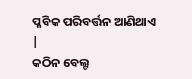ପ୍ଳବିକ ପରିବର୍ତ୍ତନ ଆଣିଥାଏ |
କଠିନ ବେଲ୍ଟ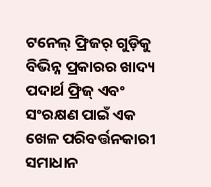ଟନେଲ୍ ଫ୍ରିଜର୍ ଗୁଡ଼ିକୁ ବିଭିନ୍ନ ପ୍ରକାରର ଖାଦ୍ୟ ପଦାର୍ଥ ଫ୍ରିଜ୍ ଏବଂ ସଂରକ୍ଷଣ ପାଇଁ ଏକ ଖେଳ ପରିବର୍ତ୍ତନକାରୀ ସମାଧାନ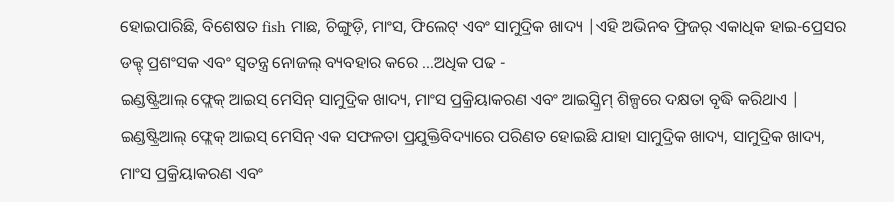ହୋଇପାରିଛି, ବିଶେଷତ fish ମାଛ, ଚିଙ୍ଗୁଡ଼ି, ମାଂସ, ଫିଲେଟ୍ ଏବଂ ସାମୁଦ୍ରିକ ଖାଦ୍ୟ |ଏହି ଅଭିନବ ଫ୍ରିଜର୍ ଏକାଧିକ ହାଇ-ପ୍ରେସର ଡକ୍ଟ୍ ପ୍ରଶଂସକ ଏବଂ ସ୍ୱତନ୍ତ୍ର ନୋଜଲ୍ ବ୍ୟବହାର କରେ ...ଅଧିକ ପଢ -
ଇଣ୍ଡଷ୍ଟ୍ରିଆଲ୍ ଫ୍ଲେକ୍ ଆଇସ୍ ମେସିନ୍ ସାମୁଦ୍ରିକ ଖାଦ୍ୟ, ମାଂସ ପ୍ରକ୍ରିୟାକରଣ ଏବଂ ଆଇସ୍କ୍ରିମ୍ ଶିଳ୍ପରେ ଦକ୍ଷତା ବୃଦ୍ଧି କରିଥାଏ |
ଇଣ୍ଡଷ୍ଟ୍ରିଆଲ୍ ଫ୍ଲେକ୍ ଆଇସ୍ ମେସିନ୍ ଏକ ସଫଳତା ପ୍ରଯୁକ୍ତିବିଦ୍ୟାରେ ପରିଣତ ହୋଇଛି ଯାହା ସାମୁଦ୍ରିକ ଖାଦ୍ୟ, ସାମୁଦ୍ରିକ ଖାଦ୍ୟ, ମାଂସ ପ୍ରକ୍ରିୟାକରଣ ଏବଂ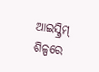ଆଇସ୍କ୍ରିମ୍ ଶିଳ୍ପରେ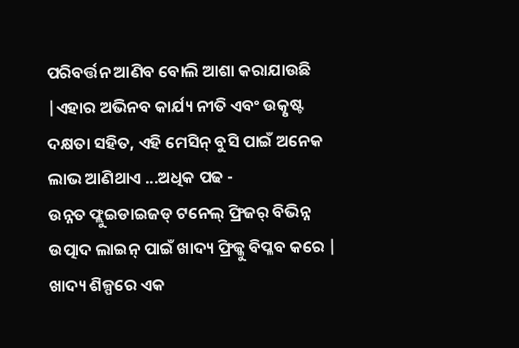ପରିବର୍ତ୍ତନ ଆଣିବ ବୋଲି ଆଶା କରାଯାଉଛି |ଏହାର ଅଭିନବ କାର୍ଯ୍ୟ ନୀତି ଏବଂ ଉତ୍କୃଷ୍ଟ ଦକ୍ଷତା ସହିତ, ଏହି ମେସିନ୍ ବୁସି ପାଇଁ ଅନେକ ଲାଭ ଆଣିଥାଏ ...ଅଧିକ ପଢ -
ଉନ୍ନତ ଫ୍ଲୁଇଡାଇଜଡ୍ ଟନେଲ୍ ଫ୍ରିଜର୍ ବିଭିନ୍ନ ଉତ୍ପାଦ ଲାଇନ୍ ପାଇଁ ଖାଦ୍ୟ ଫ୍ରିଜ୍କୁ ବିପ୍ଳବ କରେ |
ଖାଦ୍ୟ ଶିଳ୍ପରେ ଏକ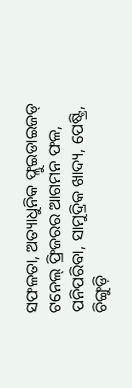ସଫଳତା, ଅତ୍ୟାଧୁନିକ ଫ୍ଲୁଇଡାଇଜଡ୍ ଟନେଲ୍ ଫ୍ରିଜରର ଆଗମନ ଫଳ, ପନିପରିବା, ସାମୁଦ୍ରିକ ଖାଦ୍ୟ, ପେଷ୍ଟ୍ରି, ଚିଙ୍ଗୁଡ଼ି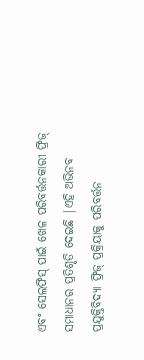ଏବଂ ସେଲଫିସ୍ ପାଇଁ ଖେଳ ପରିବର୍ତ୍ତନକାରୀ ଫ୍ରିଜ୍ ସମାଧାନର ପ୍ରତିଶୃତି ଦେଇଛି |ଏହି ଅଭିନବ ପ୍ରଯୁକ୍ତିବିଦ୍ୟା ଫ୍ରିଜ୍ ପ୍ରକ୍ରିୟାକୁ ପରିବର୍ତ୍ତନ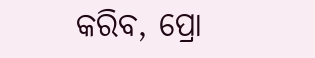କରିବ, ପ୍ରୋ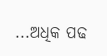...ଅଧିକ ପଢ